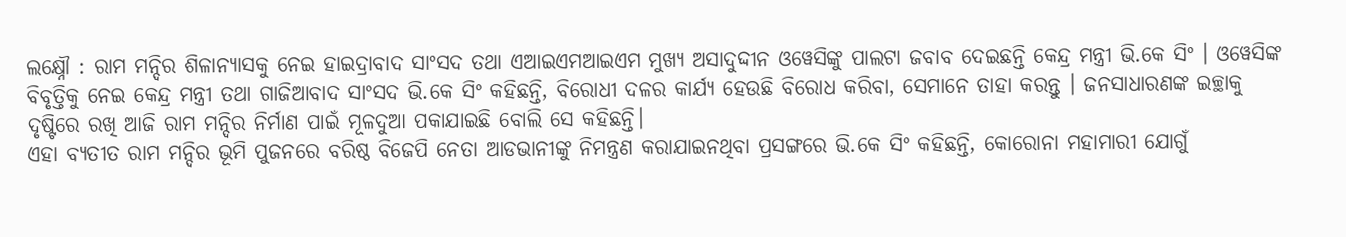ଲକ୍ଷ୍ନୌ : ରାମ ମନ୍ଦିର ଶିଳାନ୍ୟାସକୁ ନେଇ ହାଇଦ୍ରାବାଦ ସାଂସଦ ତଥା ଏଆଇଏମଆଇଏମ ମୁଖ୍ୟ ଅସାଦୁଦ୍ଦୀନ ଓୱେସିଙ୍କୁ ପାଲଟା ଜବାବ ଦେଇଛନ୍ତି କେନ୍ଦ୍ର ମନ୍ତ୍ରୀ ଭି.କେ ସିଂ । ଓୱେସିଙ୍କ ବିବୃତ୍ତିକୁ ନେଇ କେନ୍ଦ୍ର ମନ୍ତ୍ରୀ ତଥା ଗାଜିଆବାଦ ସାଂସଦ ଭି.କେ ସିଂ କହିଛନ୍ତି, ବିରୋଧୀ ଦଳର କାର୍ଯ୍ୟ ହେଉଛି ବିରୋଧ କରିବା, ସେମାନେ ତାହା କରନ୍ତୁ । ଜନସାଧାରଣଙ୍କ ଇଚ୍ଛାକୁ ଦୃଷ୍ଟିରେ ରଖି ଆଜି ରାମ ମନ୍ଦିର ନିର୍ମାଣ ପାଇଁ ମୂଳଦୁଆ ପକାଯାଇଛି ବୋଲି ସେ କହିଛନ୍ତି।
ଏହା ବ୍ୟତୀତ ରାମ ମନ୍ଦିର ଭୂମି ପୁଜନରେ ବରିଷ୍ଠ ବିଜେପି ନେତା ଆଡଭାନୀଙ୍କୁ ନିମନ୍ତ୍ରଣ କରାଯାଇନଥିବା ପ୍ରସଙ୍ଗରେ ଭି.କେ ସିଂ କହିଛନ୍ତି, କୋରୋନା ମହାମାରୀ ଯୋଗୁଁ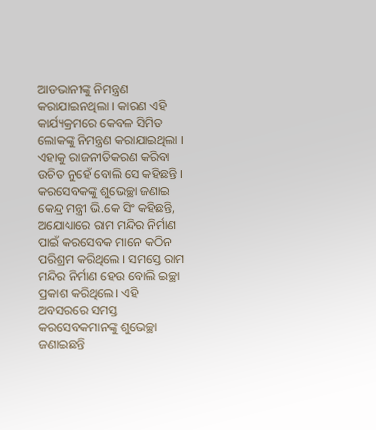ଆଡଭାନୀଙ୍କୁ ନିମନ୍ତ୍ରଣ କରାଯାଇନଥିଲା । କାରଣ ଏହି କାର୍ଯ୍ୟକ୍ରମରେ କେବଳ ସିମିତ ଲୋକଙ୍କୁ ନିମନ୍ତ୍ରଣ କରାଯାଇଥିଲା । ଏହାକୁ ରାଜନୀତିକରଣ କରିବା ଉଚିତ ନୁହେଁ ବୋଲି ସେ କହିଛନ୍ତି ।
କରସେବକଙ୍କୁ ଶୁଭେଚ୍ଛା ଜଣାଇ କେନ୍ଦ୍ର ମନ୍ତ୍ରୀ ଭି.କେ ସିଂ କହିଛନ୍ତି, ଅଯୋଧ୍ୟାରେ ରାମ ମନ୍ଦିର ନିର୍ମାଣ ପାଇଁ କରସେବକ ମାନେ କଠିନ ପରିଶ୍ରମ କରିଥିଲେ । ସମସ୍ତେ ରାମ ମନ୍ଦିର ନିର୍ମାଣ ହେଉ ବୋଲି ଇଚ୍ଛା ପ୍ରକାଶ କରିଥିଲେ। ଏହି ଅବସରରେ ସମସ୍ତ କରସେବକମାନଙ୍କୁ ଶୁଭେଚ୍ଛା ଜଣାଇଛନ୍ତି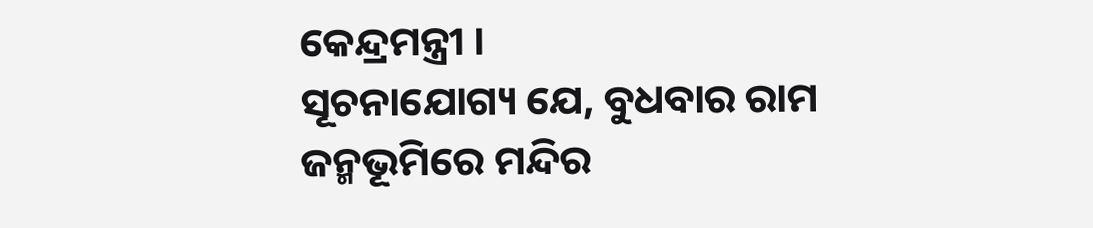କେନ୍ଦ୍ରମନ୍ତ୍ରୀ ।
ସୂଚନାଯୋଗ୍ୟ ଯେ, ବୁଧବାର ରାମ ଜନ୍ମଭୂମିରେ ମନ୍ଦିର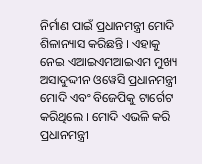ନିର୍ମାଣ ପାଇଁ ପ୍ରଧାନମନ୍ତ୍ରୀ ମୋଦି ଶିଳାନ୍ୟାସ କରିଛନ୍ତି । ଏହାକୁ ନେଇ ଏଆଇଏମଆଇଏମ ମୁଖ୍ୟ ଅସାଦୁଦ୍ଦୀନ ଓୱେସି ପ୍ରଧାନମନ୍ତ୍ରୀ ମୋଦି ଏବଂ ବିଜେପିକୁ ଟାର୍ଗେଟ କରିଥିଲେ । ମୋଦି ଏଭଳି କରି ପ୍ରଧାନମନ୍ତ୍ରୀ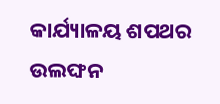କାର୍ଯ୍ୟାଳୟ ଶପଥର ଉଲଙ୍ଘନ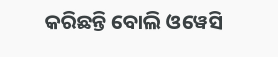କରିଛନ୍ତି ବୋଲି ଓୱେସି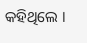କହିଥିଲେ ।